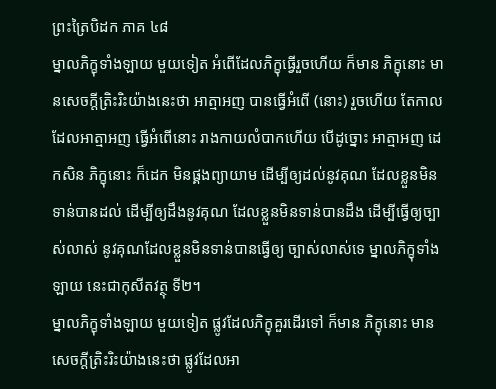ព្រះត្រៃបិដក ភាគ ៤៨
ម្នាលភិក្ខុទាំងឡាយ មួយទៀត អំពើដែលភិក្ខុធ្វើរួចហើយ ក៏មាន ភិក្ខុនោះ មានសេចក្ដីត្រិះរិះយ៉ាងនេះថា អាត្មាអញ បានធ្វើអំពើ (នោះ) រួចហើយ តែកាលដែលអាត្មាអញ ធ្វើអំពើនោះ រាងកាយលំបាកហើយ បើដូច្នោះ អាត្មាអញ ដេកសិន ភិក្ខុនោះ ក៏ដេក មិនផ្គងព្យាយាម ដើម្បីឲ្យដល់នូវគុណ ដែលខ្លួនមិនទាន់បានដល់ ដើម្បីឲ្យដឹងនូវគុណ ដែលខ្លួនមិនទាន់បានដឹង ដើម្បីធ្វើឲ្យច្បាស់លាស់ នូវគុណដែលខ្លួនមិនទាន់បានធ្វើឲ្យ ច្បាស់លាស់ទេ ម្នាលភិក្ខុទាំងឡាយ នេះជាកុសីតវត្ថុ ទី២។
ម្នាលភិក្ខុទាំងឡាយ មួយទៀត ផ្លូវដែលភិក្ខុគួរដើរទៅ ក៏មាន ភិក្ខុនោះ មានសេចក្ដីត្រិះរិះយ៉ាងនេះថា ផ្លូវដែលអា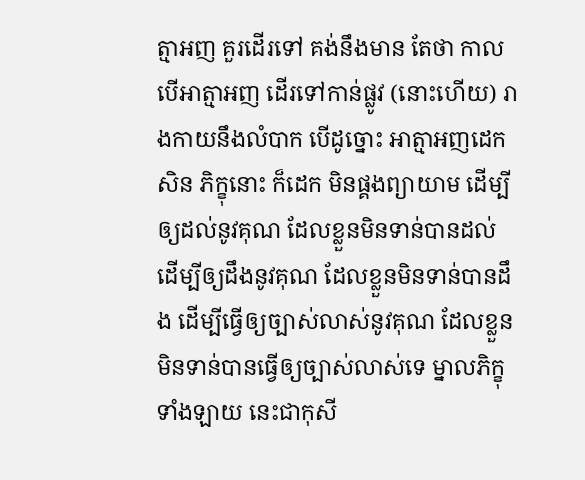ត្មាអញ គួរដើរទៅ គង់នឹងមាន តែថា កាលបើអាត្មាអញ ដើរទៅកាន់ផ្លូវ (នោះហើយ) រាងកាយនឹងលំបាក បើដូច្នោះ អាត្មាអញដេកសិន ភិក្ខុនោះ ក៏ដេក មិនផ្គងព្យាយាម ដើម្បីឲ្យដល់នូវគុណ ដែលខ្លួនមិនទាន់បានដល់ ដើម្បីឲ្យដឹងនូវគុណ ដែលខ្លួនមិនទាន់បានដឹង ដើម្បីធ្វើឲ្យច្បាស់លាស់នូវគុណ ដែលខ្លួនមិនទាន់បានធ្វើឲ្យច្បាស់លាស់ទេ ម្នាលភិក្ខុទាំងឡាយ នេះជាកុសី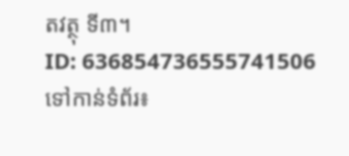តវត្ថុ ទី៣។
ID: 636854736555741506
ទៅកាន់ទំព័រ៖